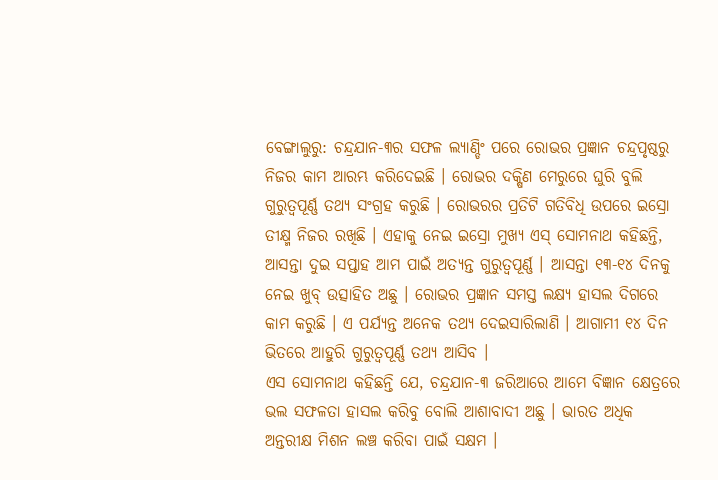ବେଙ୍ଗାଲୁରୁ: ଚନ୍ଦ୍ରଯାନ-୩ର ସଫଳ ଲ୍ୟାଣ୍ଡିଂ ପରେ ରୋଭର ପ୍ରଜ୍ଞାନ ଚନ୍ଦ୍ରପୃଷ୍ଠରୁ ନିଜର କାମ ଆରମ୍ଭ କରିଦେଇଛି । ରୋଭର ଦକ୍ଷିଣ ମେରୁରେ ଘୁରି ବୁଲି ଗୁରୁତ୍ବପୂର୍ଣ୍ଣ ତଥ୍ୟ ସଂଗ୍ରହ କରୁଛି । ରୋଭରର ପ୍ରତିଟି ଗତିବିଧି ଉପରେ ଇସ୍ରୋ ତୀକ୍ଷ୍ମ ନିଜର ରଖିଛି । ଏହାକୁ ନେଇ ଇସ୍ରୋ ମୁଖ୍ୟ ଏସ୍ ସୋମନାଥ କହିଛନ୍ତି, ଆସନ୍ତା ଦୁଇ ସପ୍ତାହ ଆମ ପାଇଁ ଅତ୍ୟନ୍ତ ଗୁରୁତ୍ବପୂର୍ଣ୍ଣ । ଆସନ୍ତା ୧୩-୧୪ ଦିନକୁ ନେଇ ଖୁବ୍ ଉତ୍ସାହିତ ଅଛୁ । ରୋଭର ପ୍ରଜ୍ଞାନ ସମସ୍ତ ଲକ୍ଷ୍ୟ ହାସଲ ଦିଗରେ କାମ କରୁଛି । ଏ ପର୍ଯ୍ୟନ୍ତ ଅନେକ ତଥ୍ୟ ଦେଇସାରିଲାଣି । ଆଗାମୀ ୧୪ ଦିନ ଭିତରେ ଆହୁରି ଗୁରୁତ୍ବପୂର୍ଣ୍ଣ ତଥ୍ୟ ଆସିବ ।
ଏସ ସୋମନାଥ କହିଛନ୍ତି ଯେ, ଚନ୍ଦ୍ରଯାନ-୩ ଜରିଆରେ ଆମେ ବିଜ୍ଞାନ କ୍ଷେତ୍ରରେ ଭଲ ସଫଳତା ହାସଲ କରିବୁ ବୋଲି ଆଶାବାଦୀ ଅଛୁ । ଭାରତ ଅଧିକ ଅନ୍ତରୀକ୍ଷ ମିଶନ ଲଞ୍ଚ କରିବା ପାଇଁ ସକ୍ଷମ ।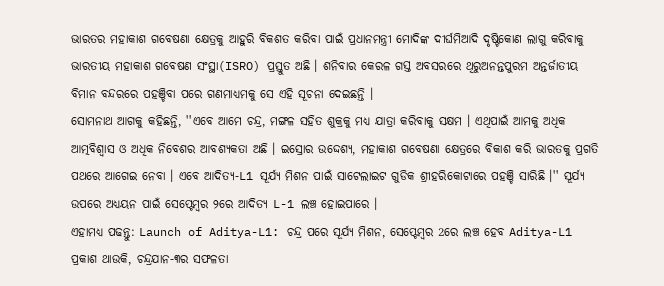ଭାରତର ମହାକାଶ ଗବେଷଣା କ୍ଷେତ୍ରକୁ ଆହୁରି ବିକଶତ କରିବା ପାଇଁ ପ୍ରଧାନମନ୍ତ୍ରୀ ମୋଦିଙ୍କ ଦୀର୍ଘମିଆଦି ଦୃଷ୍ଟିକୋଣ ଲାଗୁ କରିବାକୁ ଭାରତୀୟ ମହାକାଶ ଗବେଷଣ ସଂସ୍ଥା(ISRO) ପ୍ରସ୍ତୁତ ଅଛି । ଶନିବାର କେରଳ ଗସ୍ତ ଅବସରରେ ଥିରୁଅନନ୍ତପୁରମ ଅନ୍ତର୍ଜାତୀୟ ବିମାନ ବନ୍ଦରରେ ପହଞ୍ଚିବା ପରେ ଗଣମାଧ୍ୟମକୁ ସେ ଏହି ସୂଚନା ଦେଇଛନ୍ତି ।
ସୋମନାଥ ଆଗକୁ କହିଛନ୍ତି, ''ଏବେ ଆମେ ଚନ୍ଦ୍ର, ମଙ୍ଗଳ ସହିତ ଶୁକ୍ରକୁ ମଧ୍ୟ ଯାତ୍ରା କରିବାକୁ ସକ୍ଷମ । ଏଥିପାଇଁ ଆମକୁ ଅଧିକ ଆତ୍ମବିଶ୍ବାସ ଓ ଅଧିକ ନିବେଶର ଆବଶ୍ୟକତା ଅଛି । ଇସ୍ରୋର ଉଦ୍ଦେଶ୍ୟ, ମହାକାଶ ଗବେଷଣା କ୍ଷେତ୍ରରେ ବିକାଶ କରି ଭାରତକୁ ପ୍ରଗତି ପଥରେ ଆଗେଇ ନେବା । ଏବେ ଆଦିତ୍ୟ-L1 ସୂର୍ଯ୍ୟ ମିଶନ ପାଇଁ ସାଟେଲାଇଟ ଗୁଡିକ ଶ୍ରୀହରିକୋଟାରେ ପହଞ୍ଚି ସାରିଛି ।'' ସୂର୍ଯ୍ୟ ଉପରେ ଅଧ୍ୟୟନ ପାଇଁ ସେପ୍ଟେମ୍ବର ୨ରେ ଆଦିତ୍ୟ L-1 ଲଞ୍ଚ ହୋଇପାରେ ।
ଏହାମଧ୍ୟ ପଢନ୍ତୁ: Launch of Aditya-L1: ଚନ୍ଦ୍ର ପରେ ସୂର୍ଯ୍ୟ ମିଶନ, ସେପ୍ଟେମ୍ବର 2ରେ ଲଞ୍ଚ ହେବ Aditya-L1
ପ୍ରକାଶ ଥାଉକି, ଚନ୍ଦ୍ରଯାନ-୩ର ସଫଳତା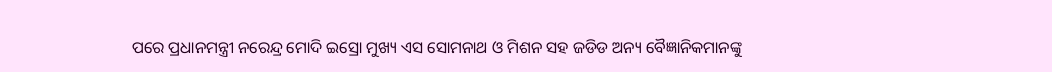ପରେ ପ୍ରଧାନମନ୍ତ୍ରୀ ନରେନ୍ଦ୍ର ମୋଦି ଇସ୍ରୋ ମୁଖ୍ୟ ଏସ ସୋମନାଥ ଓ ମିଶନ ସହ ଜଡିଡ ଅନ୍ୟ ବୈଜ୍ଞାନିକମାନଙ୍କୁ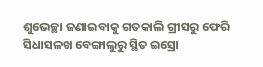ଶୁଭେଚ୍ଛା ଜଣାଇବାକୁ ଗତକାଲି ଗ୍ରୀସରୁ ଫେରି ସିଧାସଳଖ ବେଙ୍ଗାଲୁରୁ ସ୍ଥିତ ଇସ୍ରୋ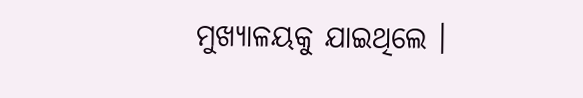ମୁଖ୍ୟାଳୟକୁ ଯାଇଥିଲେ ।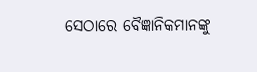ସେଠାରେ ବୈଜ୍ଞାନିକମାନଙ୍କୁ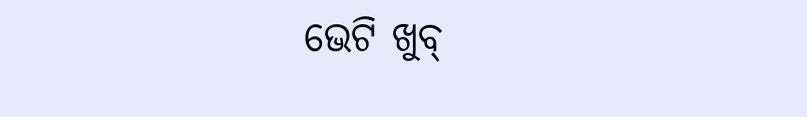ଭେଟି ଖୁବ୍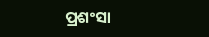ପ୍ରଶଂସା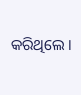କରିଥିଲେ ।